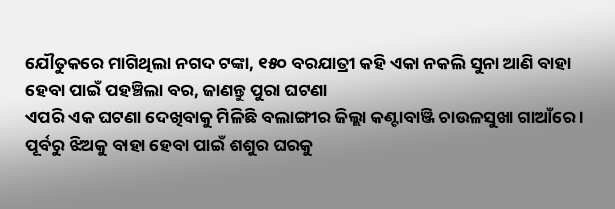ଯୌତୁକରେ ମାଗିଥିଲା ନଗଦ ଟଙ୍କା, ୧୫୦ ବରଯାତ୍ରୀ କହି ଏକା ନକଲି ସୁନା ଆଣି ବାହା ହେବା ପାଇଁ ପହଞ୍ଚିଲା ବର, ଜାଣନ୍ତୁ ପୁରା ଘଟଣା
ଏପରି ଏକ ଘଟଣା ଦେଖିବାକୁ ମିଳିଛି ବଲାଙ୍ଗୀର ଜିଲ୍ଲା କଣ୍ଟାବାଞ୍ଜି ଚାଉଳସୁଖା ଗାଆଁରେ । ପୂର୍ବରୁ ଝିଅକୁ ବାହା ହେବା ପାଇଁ ଶଶୁର ଘରକୁ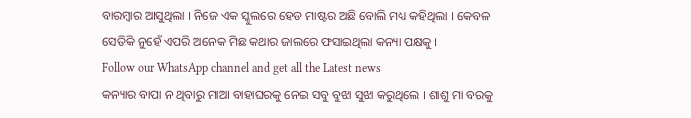ବାରମ୍ବାର ଆସୁଥିଲା । ନିଜେ ଏକ ସ୍କୁଲରେ ହେଡ ମାଷ୍ଟର ଅଛି ବୋଲି ମଧ୍ୟ କହିଥିଲା । କେବଳ ସେତିକି ନୁହେଁ ଏପରି ଅନେକ ମିଛ କଥାର ଜାଲରେ ଫସାଇଥିଲା କନ୍ୟା ପକ୍ଷକୁ ।
Follow our WhatsApp channel and get all the Latest news
କନ୍ୟାର ବାପା ନ ଥିବାରୁ ମାଆ ବାହାଘରକୁ ନେଇ ସବୁ ବୁଝା ସୁଝା କରୁଥିଲେ । ଶାଶୁ ମା ବରକୁ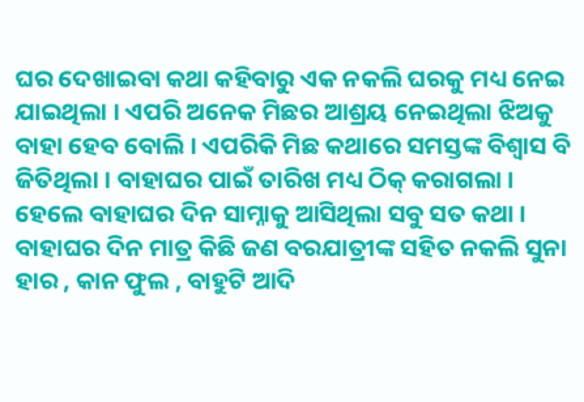ଘର ଦେଖାଇବା କଥା କହିବାରୁ ଏକ ନକଲି ଘରକୁ ମଧ୍ୟ ନେଇ ଯାଇଥିଲା । ଏପରି ଅନେକ ମିଛର ଆଶ୍ରୟ ନେଇଥିଲା ଝିଅକୁ ବାହା ହେବ ବୋଲି । ଏପରିକି ମିଛ କଥାରେ ସମସ୍ତଙ୍କ ବିଶ୍ୱାସ ବି ଜିତିଥିଲା । ବାହାଘର ପାଇଁ ତାରିଖ ମଧ୍ୟ ଠିକ୍ କରାଗଲା ।
ହେଲେ ବାହାଘର ଦିନ ସାମ୍ନାକୁ ଆସିଥିଲା ସବୁ ସତ କଥା । ବାହାଘର ଦିନ ମାତ୍ର କିଛି ଜଣ ବରଯାତ୍ରୀଙ୍କ ସହିତ ନକଲି ସୁନା ହାର , କାନ ଫୁଲ , ବାହୁଟି ଆଦି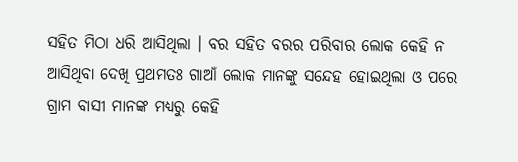ସହିତ ମିଠା ଧରି ଆସିଥିଲା । ବର ସହିତ ବରର ପରିବାର ଲୋକ କେହି ନ ଆସିଥିବା ଦେଖି ପ୍ରଥମତଃ ଗାଆଁ ଲୋକ ମାନଙ୍କୁ ସନ୍ଦେହ ହୋଇଥିଲା ଓ ପରେ ଗ୍ରାମ ବାସୀ ମାନଙ୍କ ମଧ୍ୟରୁ କେହି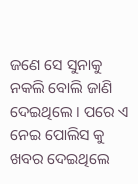ଜଣେ ସେ ସୁନାକୁ ନକଲି ବୋଲି ଜାଣି ଦେଇଥିଲେ । ପରେ ଏ ନେଇ ପୋଲିସ କୁ ଖବର ଦେଇଥିଲେ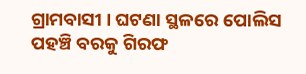ଗ୍ରାମବାସୀ । ଘଟଣା ସ୍ଥଳରେ ପୋଲିସ ପହଞ୍ଚି ବରକୁ ଗିରଫ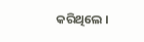କରିଥିଲେ ।